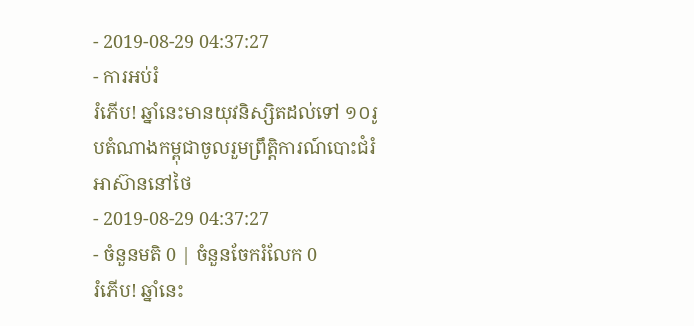- 2019-08-29 04:37:27
- ការអប់រំ
រំភើប! ឆ្នាំនេះមានយុវនិស្សិតដល់ទៅ ១០រូបតំណាងកម្ពុជាចូលរួមព្រឹត្តិការណ៍បោះជំរំអាស៊ាននៅថៃ
- 2019-08-29 04:37:27
- ចំនួនមតិ 0 | ចំនួនចែករំលែក 0
រំភើប! ឆ្នាំនេះ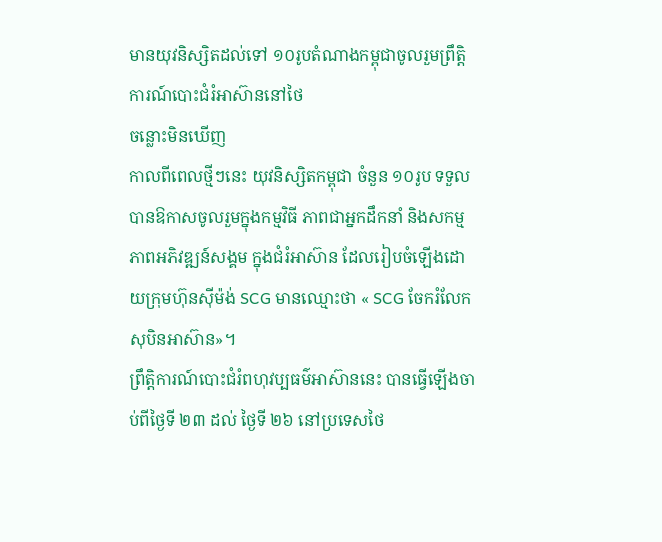មានយុវនិស្សិតដល់ទៅ ១០រូបតំណាងកម្ពុជាចូលរួមព្រឹត្តិការណ៍បោះជំរំអាស៊ាននៅថៃ
ចន្លោះមិនឃើញ
កាលពីពេលថ្មីៗនេះ យុវនិស្សិតកម្ពុជា ចំនួន ១០រូប ទទួលបានឱកាសចូលរួមក្នុងកម្មវិធី ភាពជាអ្នកដឹកនាំ និងសកម្មភាពអភិវឌ្ឍន៍សង្គម ក្នុងជំរំអាស៊ាន ដែលរៀបចំឡើងដោយក្រុមហ៊ុនស៊ីម៉ង់ SCG មានឈ្មោះថា « SCG ចែករំលែកសុបិនអាស៊ាន»។
ព្រឹត្តិការណ៍បោះជំរំពហុវប្បធម៌អាស៊ាននេះ បានធ្វើឡើងចាប់ពីថ្ងៃទី ២៣ ដល់ ថ្ងៃទី ២៦ នៅប្រទេសថៃ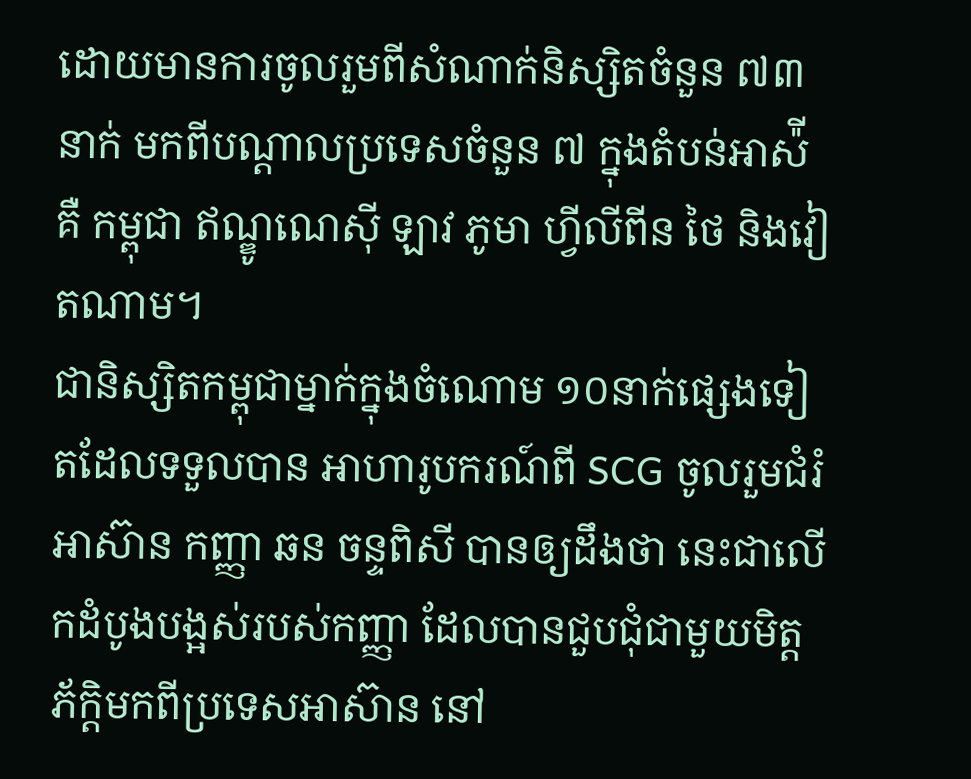ដោយមានការចូលរួមពីសំណាក់និស្សិតចំនួន ៧៣ នាក់ មកពីបណ្ដាលប្រទេសចំនួន ៧ ក្នុងតំបន់អាស៉ី គឺ កម្ពុជា ឥណ្ឌូណេស៊ី ឡាវ ភូមា ហ្វីលីពីន ថៃ និងវៀតណាម។
ជានិស្សិតកម្ពុជាម្នាក់ក្នុងចំណោម ១០នាក់ផ្សេងទៀតដែលទទួលបាន អាហារូបករណ៍ពី SCG ចូលរួមជំរំអាស៊ាន កញ្ញា ឆន ចន្ទពិសី បានឲ្យដឹងថា នេះជាលើកដំបូងបង្អស់របស់កញ្ញា ដែលបានជួបជុំជាមួយមិត្តភ័ក្ដិមកពីប្រទេសអាស៊ាន នៅ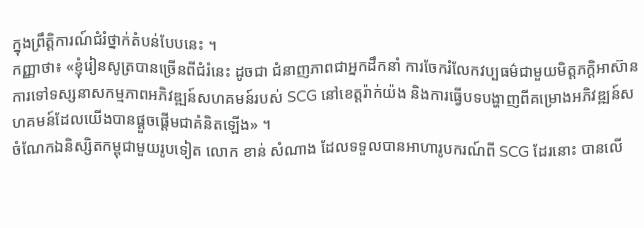ក្នុងព្រឹត្តិការណ៍ជំរំថ្នាក់តំបន់បែបនេះ ។
កញ្ញាថា៖ «ខ្ញុំរៀនសូត្របានច្រើនពីជំរំនេះ ដូចជា ជំនាញភាពជាអ្នកដឹកនាំ ការចែករំលែកវប្បធម៌ជាមួយមិត្តភក្ដិអាស៊ាន ការទៅទស្សនាសកម្មភាពអភិវឌ្ឍន៍សហគមន៍របស់ SCG នៅខេត្តរ៉ាក់យ៉ង និងការធ្វើបទបង្ហាញពីគម្រោងអភិវឌ្ឍន៍សហគមន៍ដែលយើងបានផ្ដួចផ្ដើមជាគំនិតឡើង» ។
ចំណែកឯនិស្សិតកម្ពុជាមួយរូបទៀត លោក ខាន់ សំណាង ដែលទទួលបានអាហារូបករណ៍ពី SCG ដែរនោះ បានលើ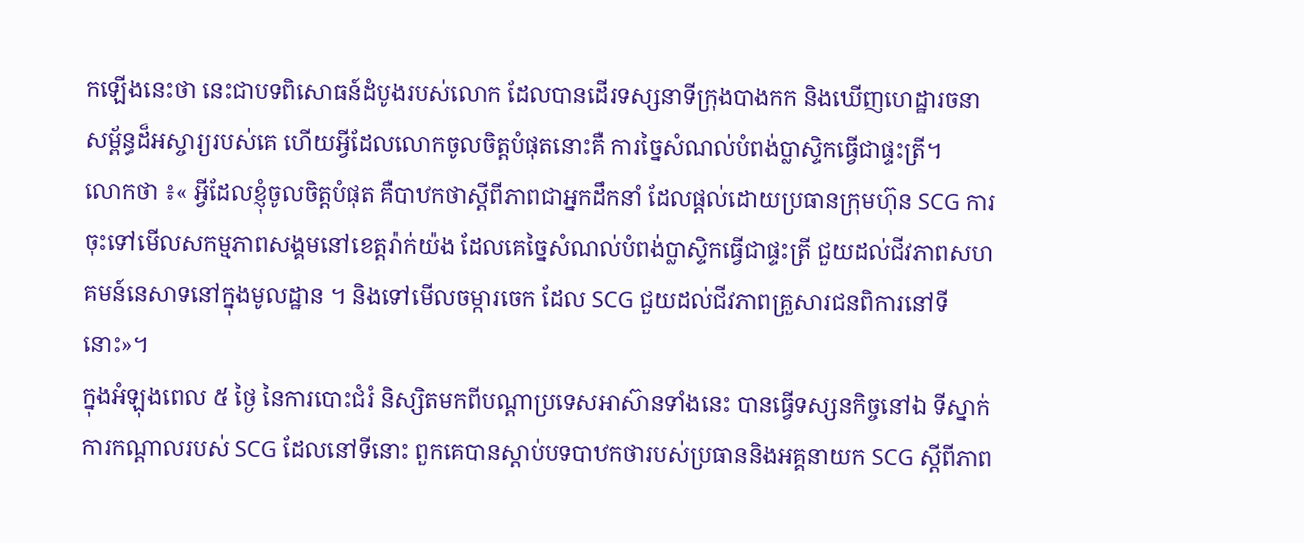កឡើងនេះថា នេះជាបទពិសោធន៍ដំបូងរបស់លោក ដែលបានដើរទស្សនាទីក្រុងបាងកក និងឃើញហេដ្ឋារចនាសម្ព័ន្ធដ៏អស្ចារ្យរបស់គេ ហើយអ្វីដែលលោកចូលចិត្តបំផុតនោះគឺ ការច្នៃសំណល់បំពង់ប្លាស្ទិកធ្វើជាផ្ទះត្រី។
លោកថា ៖« អ្វីដែលខ្ញុំចូលចិត្តបំផុត គឺបាឋកថាស្ដីពីភាពជាអ្នកដឹកនាំ ដែលផ្ដល់ដោយប្រធានក្រុមហ៊ុន SCG ការចុះទៅមើលសកម្មភាពសង្គមនៅខេត្តរ៉ាក់យ៉ង ដែលគេច្នៃសំណល់បំពង់ប្លាស្ទិកធ្វើជាផ្ទះត្រី ជួយដល់ជីវភាពសហគមន៍នេសាទនៅក្នុងមូលដ្ឋាន ។ និងទៅមើលចម្ការចេក ដែល SCG ជួយដល់ជីវភាពគ្រួសារជនពិការនៅទីនោះ»។
ក្នុងអំឡុងពេល ៥ ថ្ងៃ នៃការបោះជំរំ និស្សិតមកពីបណ្ដាប្រទេសអាស៊ានទាំងនេះ បានធ្វើទស្សនកិច្ចនៅឯ ទីស្នាក់ការកណ្ដាលរបស់ SCG ដែលនៅទីនោះ ពួកគេបានស្ដាប់បទបាឋកថារបស់ប្រធាននិងអគ្គនាយក SCG ស្ដីពីភាព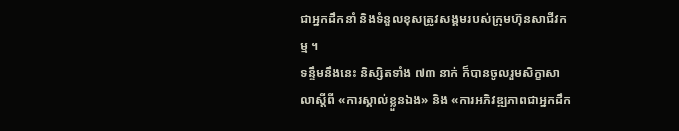ជាអ្នកដឹកនាំ និងទំនួលខុសត្រូវសង្គមរបស់ក្រុមហ៊ុនសាជីវកម្ម ។
ទន្ទឹមនឹងនេះ និស្សិតទាំង ៧៣ នាក់ ក៏បានចូលរួមសិក្ខាសាលាស្ដីពី «ការស្គាល់ខ្លួនឯង» និង «ការអភិវឌ្ឍភាពជាអ្នកដឹក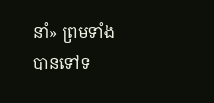នាំ» ព្រមទាំងបានទៅទ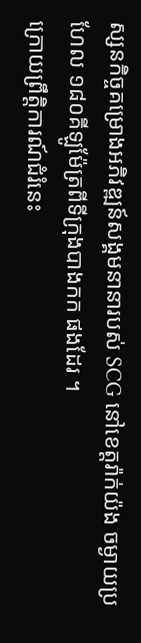ស្សនកិច្ចគម្រោងអភិវឌ្ឍន៍សង្គមនានារបស់ SCG នៅខេត្តរ៉ាក់យ៉ង ចម្ងាយប្រហែល ១៨០គីឡូម៉ែត្រពីទីក្រុងបាងកក ផងដែរ ។
ក្រោយព្រឹត្តិការណ៍ជំរំនេះ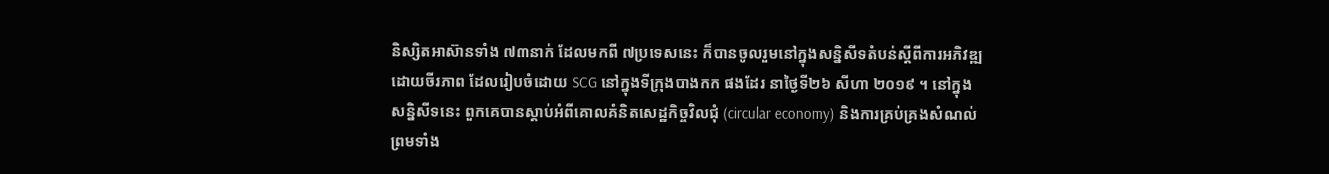និស្សិតអាស៊ានទាំង ៧៣នាក់ ដែលមកពី ៧ប្រទេសនេះ ក៏បានចូលរួមនៅក្នុងសន្និសីទតំបន់ស្ដីពីការអភិវឌ្ឍដោយចីរភាព ដែលរៀបចំដោយ SCG នៅក្នុងទីក្រុងបាងកក ផងដែរ នាថ្ងៃទី២៦ សីហា ២០១៩ ។ នៅក្នុងសន្និសីទនេះ ពួកគេបានស្ដាប់អំពីគោលគំនិតសេដ្ឋកិច្ចវិលជុំ (circular economy) និងការគ្រប់គ្រងសំណល់ ព្រមទាំង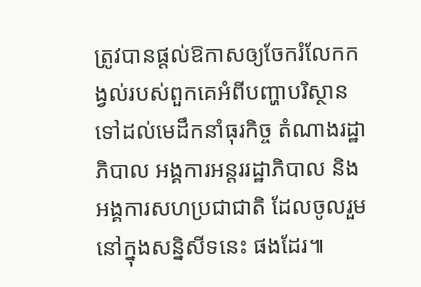ត្រូវបានផ្ដល់ឱកាសឲ្យចែករំលែកកង្វល់របស់ពួកគេអំពីបញ្ហាបរិស្ថាន ទៅដល់មេដឹកនាំធុរកិច្ច តំណាងរដ្ឋាភិបាល អង្គការអន្តររដ្ឋាភិបាល និងអង្គការសហប្រជាជាតិ ដែលចូលរួមនៅក្នុងសន្និសីទនេះ ផងដែរ៕